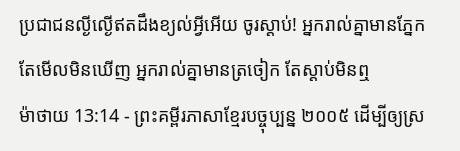ប្រជាជនល្ងីល្ងើឥតដឹងខ្យល់អ្វីអើយ ចូរស្ដាប់! អ្នករាល់គ្នាមានភ្នែក តែមើលមិនឃើញ អ្នករាល់គ្នាមានត្រចៀក តែស្ដាប់មិនឮ
ម៉ាថាយ 13:14 - ព្រះគម្ពីរភាសាខ្មែរបច្ចុប្បន្ន ២០០៥ ដើម្បីឲ្យស្រ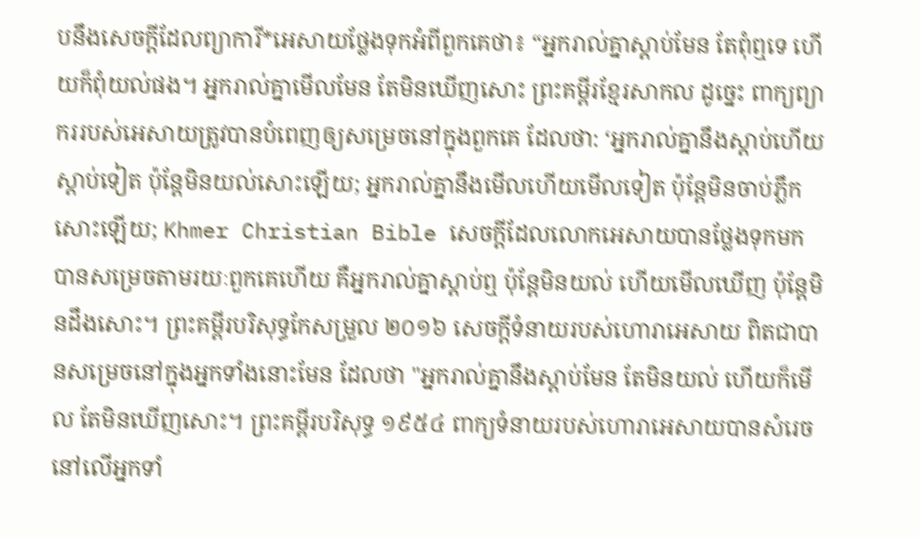បនឹងសេចក្ដីដែលព្យាការី*អេសាយថ្លែងទុកអំពីពួកគេថា៖ “អ្នករាល់គ្នាស្ដាប់មែន តែពុំឮទេ ហើយក៏ពុំយល់ផង។ អ្នករាល់គ្នាមើលមែន តែមិនឃើញសោះ ព្រះគម្ពីរខ្មែរសាកល ដូច្នេះ ពាក្យព្យាកររបស់អេសាយត្រូវបានបំពេញឲ្យសម្រេចនៅក្នុងពួកគេ ដែលថា: ‘អ្នករាល់គ្នានឹងស្ដាប់ហើយស្ដាប់ទៀត ប៉ុន្តែមិនយល់សោះឡើយ; អ្នករាល់គ្នានឹងមើលហើយមើលទៀត ប៉ុន្តែមិនចាប់ភ្លឹកសោះឡើយ; Khmer Christian Bible សេចក្ដីដែលលោកអេសាយបានថ្លែងទុកមក បានសម្រេចតាមរយៈពួកគេហើយ គឺអ្នករាល់គ្នាស្ដាប់ឮ ប៉ុន្ដែមិនយល់ ហើយមើលឃើញ ប៉ុន្ដែមិនដឹងសោះ។ ព្រះគម្ពីរបរិសុទ្ធកែសម្រួល ២០១៦ សេចក្ដីទំនាយរបស់ហោរាអេសាយ ពិតជាបានសម្រេចនៅក្នុងអ្នកទាំងនោះមែន ដែលថា "អ្នករាល់គ្នានឹងស្ដាប់មែន តែមិនយល់ ហើយក៏មើល តែមិនឃើញសោះ។ ព្រះគម្ពីរបរិសុទ្ធ ១៩៥៤ ពាក្យទំនាយរបស់ហោរាអេសាយបានសំរេច នៅលើអ្នកទាំ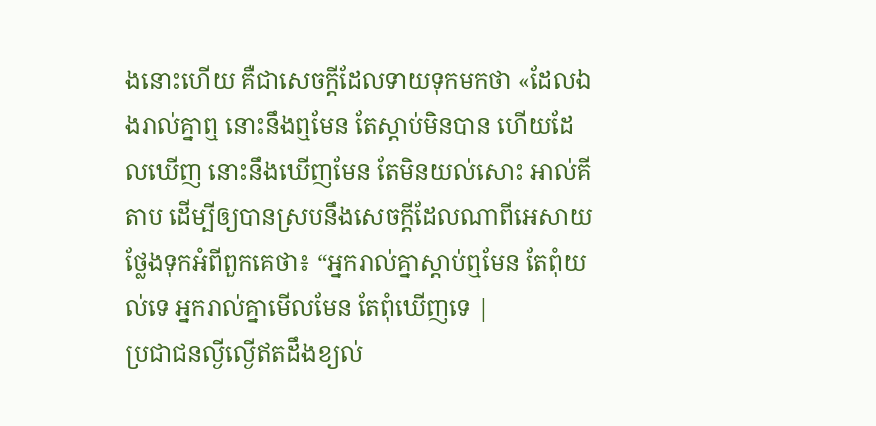ងនោះហើយ គឺជាសេចក្ដីដែលទាយទុកមកថា «ដែលឯងរាល់គ្នាឮ នោះនឹងឮមែន តែស្ដាប់មិនបាន ហើយដែលឃើញ នោះនឹងឃើញមែន តែមិនយល់សោះ អាល់គីតាប ដើម្បីឲ្យបានស្របនឹងសេចក្ដីដែលណាពីអេសាយថ្លែងទុកអំពីពួកគេថា៖ “អ្នករាល់គ្នាស្ដាប់ឮមែន តែពុំយល់ទេ អ្នករាល់គ្នាមើលមែន តែពុំឃើញទេ |
ប្រជាជនល្ងីល្ងើឥតដឹងខ្យល់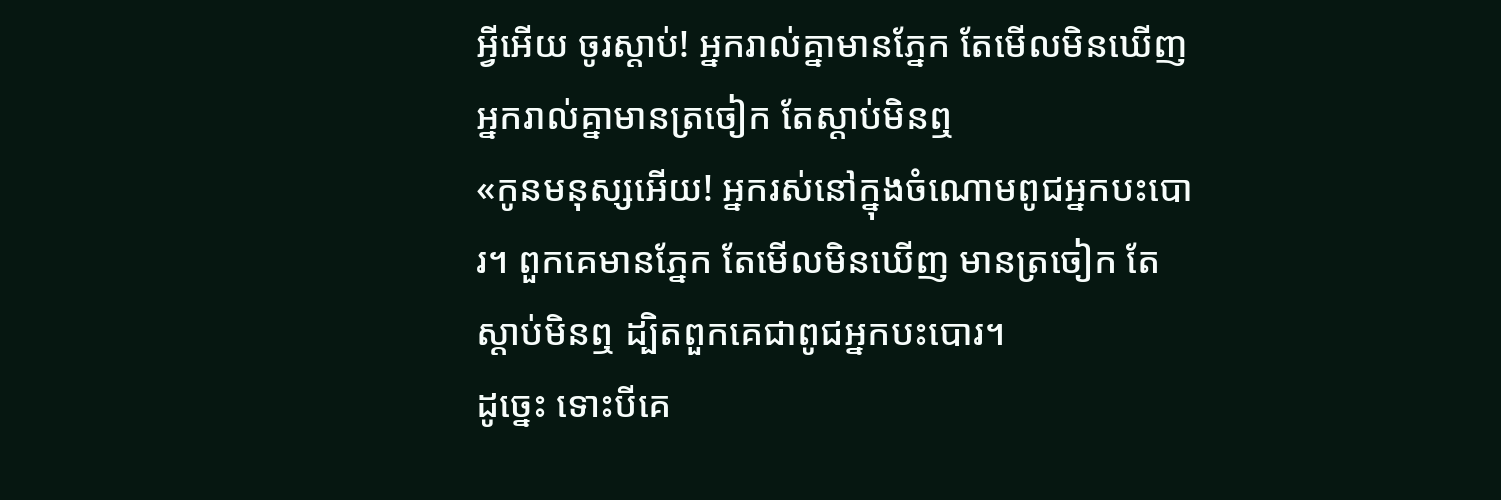អ្វីអើយ ចូរស្ដាប់! អ្នករាល់គ្នាមានភ្នែក តែមើលមិនឃើញ អ្នករាល់គ្នាមានត្រចៀក តែស្ដាប់មិនឮ
«កូនមនុស្សអើយ! អ្នករស់នៅក្នុងចំណោមពូជអ្នកបះបោរ។ ពួកគេមានភ្នែក តែមើលមិនឃើញ មានត្រចៀក តែស្ដាប់មិនឮ ដ្បិតពួកគេជាពូជអ្នកបះបោរ។
ដូច្នេះ ទោះបីគេ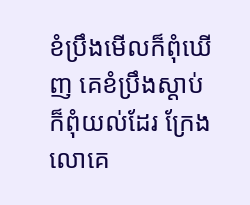ខំប្រឹងមើលក៏ពុំឃើញ គេខំប្រឹងស្ដាប់ក៏ពុំយល់ដែរ ក្រែងលោគេ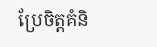ប្រែចិត្តគំនិ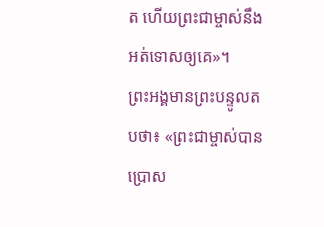ត ហើយព្រះជាម្ចាស់នឹងអត់ទោសឲ្យគេ»។
ព្រះអង្គមានព្រះបន្ទូលតបថា៖ «ព្រះជាម្ចាស់បានប្រោស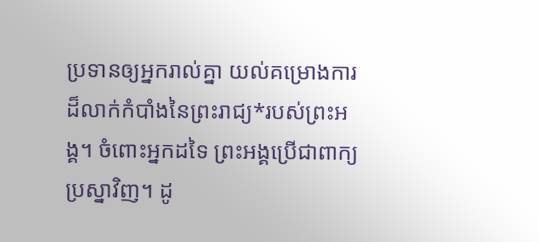ប្រទានឲ្យអ្នករាល់គ្នា យល់គម្រោងការដ៏លាក់កំបាំងនៃព្រះរាជ្យ*របស់ព្រះអង្គ។ ចំពោះអ្នកដទៃ ព្រះអង្គប្រើជាពាក្យប្រស្នាវិញ។ ដូ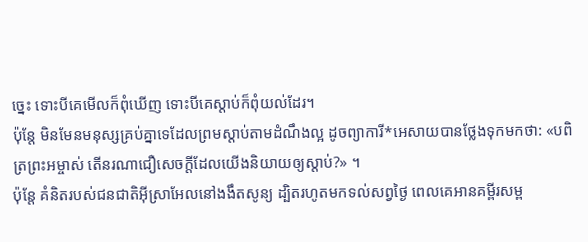ច្នេះ ទោះបីគេមើលក៏ពុំឃើញ ទោះបីគេស្ដាប់ក៏ពុំយល់ដែរ។
ប៉ុន្តែ មិនមែនមនុស្សគ្រប់គ្នាទេដែលព្រមស្ដាប់តាមដំណឹងល្អ ដូចព្យាការី*អេសាយបានថ្លែងទុកមកថា: «បពិត្រព្រះអម្ចាស់ តើនរណាជឿសេចក្ដីដែលយើងនិយាយឲ្យស្ដាប់?» ។
ប៉ុន្តែ គំនិតរបស់ជនជាតិអ៊ីស្រាអែលនៅងងឹតសូន្យ ដ្បិតរហូតមកទល់សព្វថ្ងៃ ពេលគេអានគម្ពីរសម្ព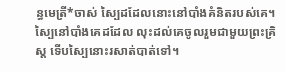ន្ធមេត្រី*ចាស់ ស្បៃដដែលនោះនៅបាំងគំនិតរបស់គេ។ ស្បៃនៅបាំងគេដដែល លុះដល់គេចូលរួមជាមួយព្រះគ្រិស្ត ទើបស្បៃនោះរសាត់បាត់ទៅ។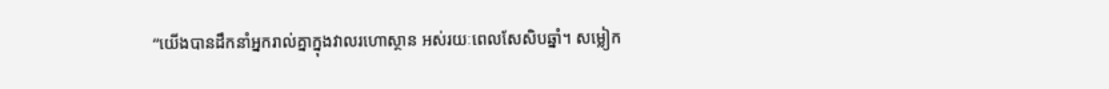“យើងបានដឹកនាំអ្នករាល់គ្នាក្នុងវាលរហោស្ថាន អស់រយៈពេលសែសិបឆ្នាំ។ សម្លៀក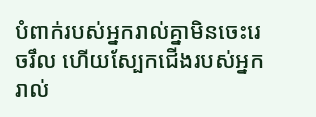បំពាក់របស់អ្នករាល់គ្នាមិនចេះរេចរឹល ហើយស្បែកជើងរបស់អ្នករាល់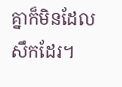គ្នាក៏មិនដែលសឹកដែរ។